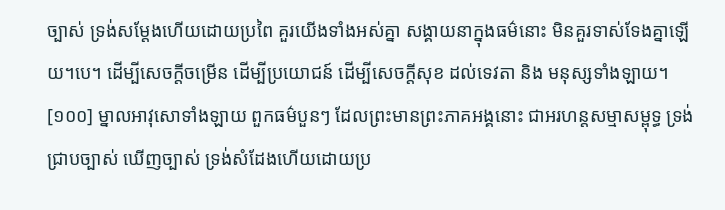ច្បាស់ ទ្រង់សម្តែងហើយដោយប្រពៃ គួរយើងទាំងអស់គ្នា សង្គាយនាក្នុងធម៌នោះ មិនគួរទាស់ទែងគ្នាឡើយ។បេ។ ដើម្បីសេចក្តីចម្រើន ដើម្បីប្រយោជន៍ ដើម្បីសេចក្តីសុខ ដល់ទេវតា និង មនុស្សទាំងឡាយ។
[១០០] ម្នាលអាវុសោទាំងឡាយ ពួកធម៌បួនៗ ដែលព្រះមានព្រះភាគអង្គនោះ ជាអរហន្តសម្មាសម្ពុទ្ធ ទ្រង់ជ្រាបច្បាស់ ឃើញច្បាស់ ទ្រង់សំដែងហើយដោយប្រ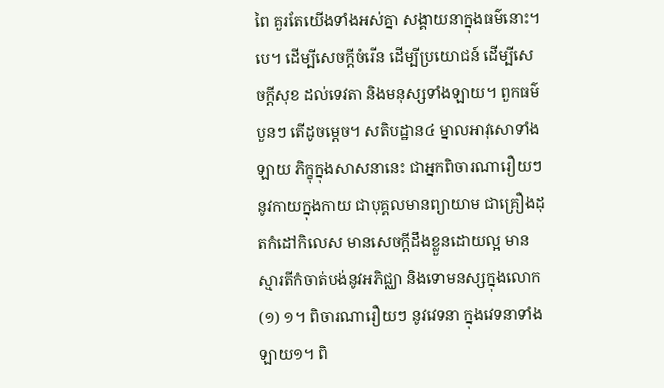ពៃ គួរតែយើងទាំងអស់គ្នា សង្គាយនាក្នុងធម៌នោះ។បេ។ ដើម្បីសេចក្តីចំរើន ដើម្បីប្រយោជន៍ ដើម្បីសេចក្តីសុខ ដល់ទេវតា និងមនុស្សទាំងឡាយ។ ពួកធម៌បួនៗ តើដូចម្តេច។ សតិបដ្ឋាន៤ ម្នាលអាវុសោទាំងឡាយ ភិក្ខុក្នុងសាសនានេះ ជាអ្នកពិចារណារឿយៗ នូវកាយក្នុងកាយ ជាបុគ្គលមានព្យាយាម ជាគ្រឿងដុតកំដៅកិលេស មានសេចក្តីដឹងខ្លួនដោយល្អ មានស្មារតីកំចាត់បង់នូវអភិជ្ឈា និងទោមនស្សក្នុងលោក(១) ១។ ពិចារណារឿយៗ នូវវេទនា ក្នុងវេទនាទាំងឡាយ១។ ពិ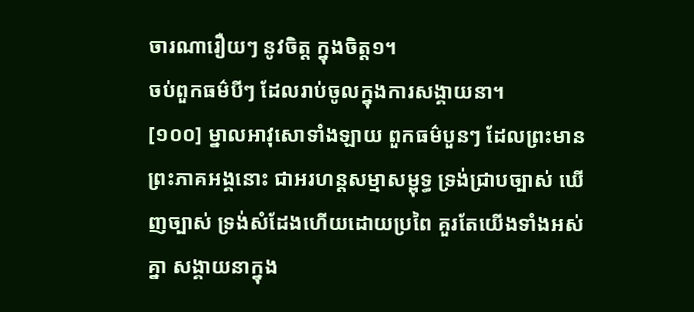ចារណារឿយៗ នូវចិត្ត ក្នុងចិត្ត១។
ចប់ពួកធម៌បីៗ ដែលរាប់ចូលក្នុងការសង្គាយនា។
[១០០] ម្នាលអាវុសោទាំងឡាយ ពួកធម៌បួនៗ ដែលព្រះមានព្រះភាគអង្គនោះ ជាអរហន្តសម្មាសម្ពុទ្ធ ទ្រង់ជ្រាបច្បាស់ ឃើញច្បាស់ ទ្រង់សំដែងហើយដោយប្រពៃ គួរតែយើងទាំងអស់គ្នា សង្គាយនាក្នុង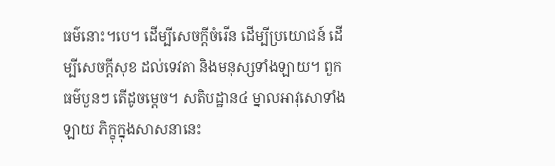ធម៌នោះ។បេ។ ដើម្បីសេចក្តីចំរើន ដើម្បីប្រយោជន៍ ដើម្បីសេចក្តីសុខ ដល់ទេវតា និងមនុស្សទាំងឡាយ។ ពួកធម៌បួនៗ តើដូចម្តេច។ សតិបដ្ឋាន៤ ម្នាលអាវុសោទាំងឡាយ ភិក្ខុក្នុងសាសនានេះ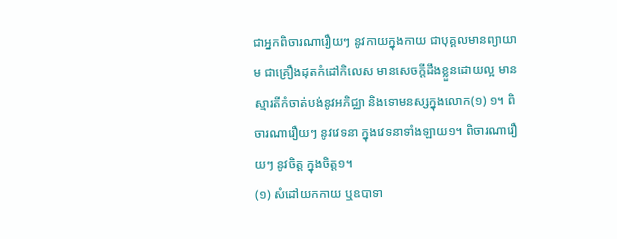ជាអ្នកពិចារណារឿយៗ នូវកាយក្នុងកាយ ជាបុគ្គលមានព្យាយាម ជាគ្រឿងដុតកំដៅកិលេស មានសេចក្តីដឹងខ្លួនដោយល្អ មានស្មារតីកំចាត់បង់នូវអភិជ្ឈា និងទោមនស្សក្នុងលោក(១) ១។ ពិចារណារឿយៗ នូវវេទនា ក្នុងវេទនាទាំងឡាយ១។ ពិចារណារឿយៗ នូវចិត្ត ក្នុងចិត្ត១។
(១) សំដៅយកកាយ ឬឧបាទា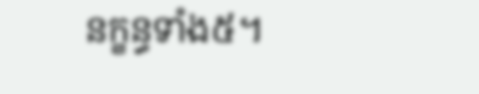នក្ខន្ធទាំង៥។